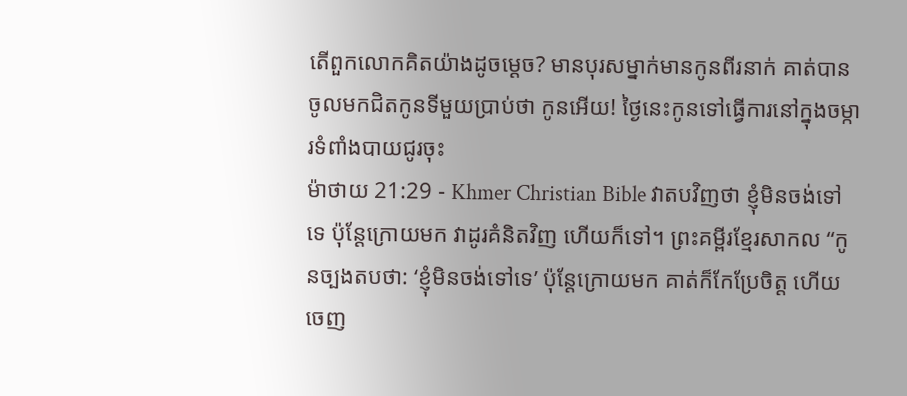តើពួកលោកគិតយ៉ាងដូចម្ដេច? មានបុរសម្នាក់មានកូនពីរនាក់ គាត់បានចូលមកជិតកូនទីមួយប្រាប់ថា កូនអើយ! ថ្ងៃនេះកូនទៅធ្វើការនៅក្នុងចម្ការទំពាំងបាយជូរចុះ
ម៉ាថាយ 21:29 - Khmer Christian Bible វាតបវិញថា ខ្ញុំមិនចង់ទៅទេ ប៉ុន្ដែក្រោយមក វាដូរគំនិតវិញ ហើយក៏ទៅ។ ព្រះគម្ពីរខ្មែរសាកល “កូនច្បងតបថា: ‘ខ្ញុំមិនចង់ទៅទេ’ ប៉ុន្តែក្រោយមក គាត់ក៏កែប្រែចិត្ត ហើយចេញ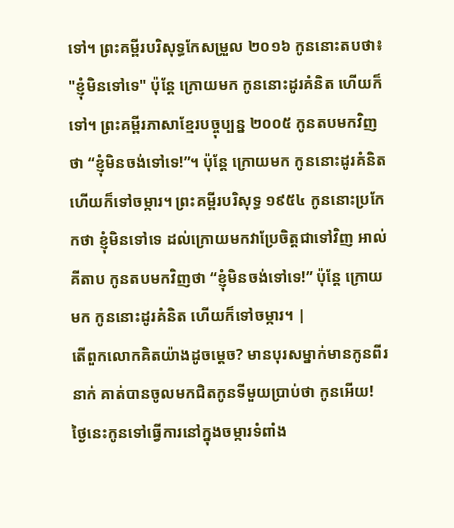ទៅ។ ព្រះគម្ពីរបរិសុទ្ធកែសម្រួល ២០១៦ កូននោះតបថា៖ "ខ្ញុំមិនទៅទេ" ប៉ុន្តែ ក្រោយមក កូននោះដូរគំនិត ហើយក៏ទៅ។ ព្រះគម្ពីរភាសាខ្មែរបច្ចុប្បន្ន ២០០៥ កូនតបមកវិញថា “ខ្ញុំមិនចង់ទៅទេ!”។ ប៉ុន្តែ ក្រោយមក កូននោះដូរគំនិត ហើយក៏ទៅចម្ការ។ ព្រះគម្ពីរបរិសុទ្ធ ១៩៥៤ កូននោះប្រកែកថា ខ្ញុំមិនទៅទេ ដល់ក្រោយមកវាប្រែចិត្តជាទៅវិញ អាល់គីតាប កូនតបមកវិញថា “ខ្ញុំមិនចង់ទៅទេ!” ប៉ុន្ដែ ក្រោយមក កូននោះដូរគំនិត ហើយក៏ទៅចម្ការ។ |
តើពួកលោកគិតយ៉ាងដូចម្ដេច? មានបុរសម្នាក់មានកូនពីរនាក់ គាត់បានចូលមកជិតកូនទីមួយប្រាប់ថា កូនអើយ! ថ្ងៃនេះកូនទៅធ្វើការនៅក្នុងចម្ការទំពាំង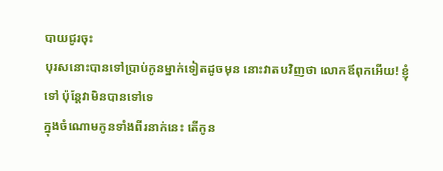បាយជូរចុះ
បុរសនោះបានទៅប្រាប់កូនម្នាក់ទៀតដូចមុន នោះវាតបវិញថា លោកឪពុកអើយ! ខ្ញុំទៅ ប៉ុន្ដែវាមិនបានទៅទេ
ក្នុងចំណោមកូនទាំងពីរនាក់នេះ តើកូន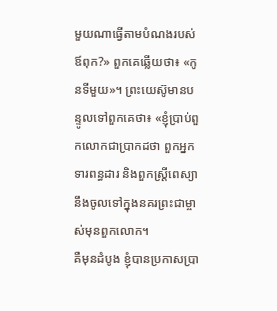មួយណាធ្វើតាមបំណងរបស់ឪពុក?» ពួកគេឆ្លើយថា៖ «កូនទីមួយ»។ ព្រះយេស៊ូមានបន្ទូលទៅពួកគេថា៖ «ខ្ញុំប្រាប់ពួកលោកជាប្រាកដថា ពួកអ្នកទារពន្ធដារ និងពួកស្ដ្រីពេស្យានឹងចូលទៅក្នុងនគរព្រះជាម្ចាស់មុនពួកលោក។
គឺមុនដំបូង ខ្ញុំបានប្រកាសប្រា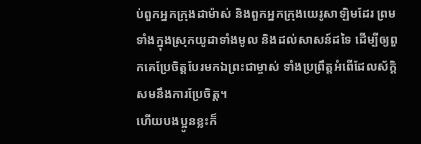ប់ពួកអ្នកក្រុងដាម៉ាស់ និងពួកអ្នកក្រុងយេរូសាឡិមដែរ ព្រមទាំងក្នុងស្រុកយូដាទាំងមូល និងដល់សាសន៍ដទៃ ដើម្បីឲ្យពួកគេប្រែចិត្ដបែរមកឯព្រះជាម្ចាស់ ទាំងប្រព្រឹត្ដអំពើដែលស័ក្ដិសមនឹងការប្រែចិត្ដ។
ហើយបងប្អូនខ្លះក៏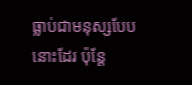ធ្លាប់ជាមនុស្សបែបនោះដែរ ប៉ុន្ដែ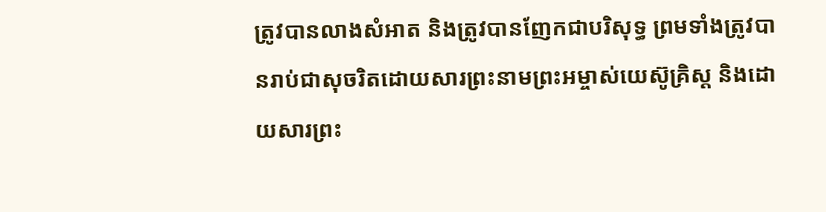ត្រូវបានលាងសំអាត និងត្រូវបានញែកជាបរិសុទ្ធ ព្រមទាំងត្រូវបានរាប់ជាសុចរិតដោយសារព្រះនាមព្រះអម្ចាស់យេស៊ូគ្រិស្ដ និងដោយសារព្រះ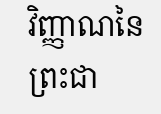វិញ្ញាណនៃព្រះជា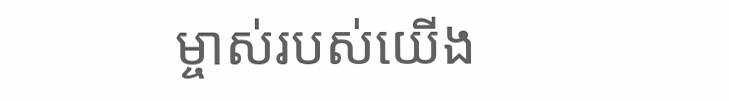ម្ចាស់របស់យើង